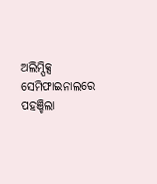ଅଲିମ୍ପିକ୍ସ ସେମିଫାଇନାଲରେ ପହଞ୍ଚିଲା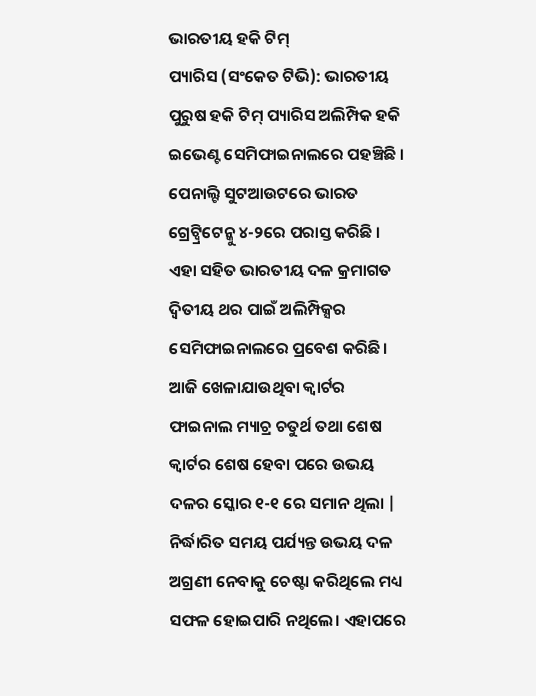ଭାରତୀୟ ହକି ଟିମ୍
ପ୍ୟାରିସ (ସଂକେତ ଟିଭି): ଭାରତୀୟ ପୁରୁଷ ହକି ଟିମ୍ ପ୍ୟାରିସ ଅଲିମ୍ପିକ ହକି ଇଭେଣ୍ଟ ସେମିଫାଇନାଲରେ ପହଞ୍ଚିଛି । ପେନାଲ୍ଟି ସୁଟଆଉଟରେ ଭାରତ ଗ୍ରେଟ୍ବ୍ରିଟେନ୍କୁ ୪-୨ରେ ପରାସ୍ତ କରିଛି । ଏହା ସହିତ ଭାରତୀୟ ଦଳ କ୍ରମାଗତ ଦ୍ୱିତୀୟ ଥର ପାଇଁ ଅଲିମ୍ପିକ୍ସର ସେମିଫାଇନାଲରେ ପ୍ରବେଶ କରିଛି।
ଆଜି ଖେଳାଯାଉଥିବା କ୍ୱାର୍ଟର ଫାଇନାଲ ମ୍ୟାଚ୍ର ଚତୁର୍ଥ ତଥା ଶେଷ କ୍ୱାର୍ଟର ଶେଷ ହେବା ପରେ ଉଭୟ ଦଳର ସ୍କୋର ୧-୧ ରେ ସମାନ ଥିଲା | ନିର୍ଦ୍ଧାରିତ ସମୟ ପର୍ଯ୍ୟନ୍ତ ଉଭୟ ଦଳ ଅଗ୍ରଣୀ ନେବାକୁ ଚେଷ୍ଟା କରିଥିଲେ ମଧ୍ୟ ସଫଳ ହୋଇପାରି ନଥିଲେ। ଏହାପରେ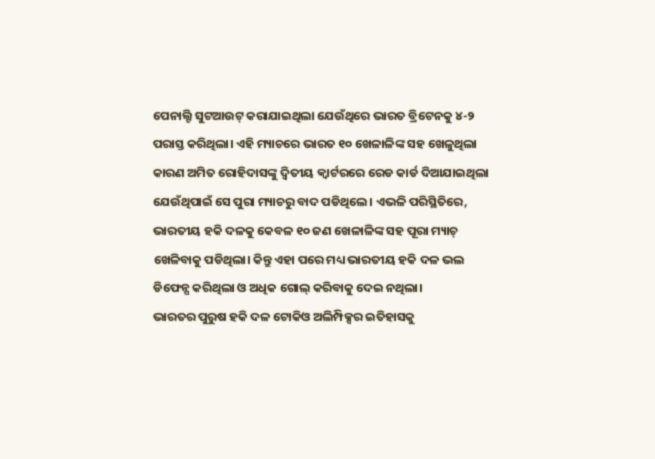ପେନାଲ୍ଟି ସୁଟଆଉଟ୍ କରାଯାଇଥିଲା ଯେଉଁଥିରେ ଭାରତ ବ୍ରିଟେନକୁ ୪-୨ ପରାସ୍ତ କରିଥିଲା। ଏହି ମ୍ୟାଚରେ ଭାରତ ୧୦ ଖେଳାଳିଙ୍କ ସହ ଖେଳୁଥିଲା କାରଣ ଅମିତ ରୋହିଦାସଙ୍କୁ ଦ୍ୱିତୀୟ କ୍ୱାର୍ଟରରେ ରେଡ କାର୍ଡ ଦିଆଯାଇଥିଲା ଯେଉଁଥିପାଇଁ ସେ ପୁରା ମ୍ୟାଚରୁ ବାଦ ପଡିଥିଲେ। ଏଭଳି ପରିସ୍ଥିତିରେ, ଭାରତୀୟ ହକି ଦଳକୁ କେବଳ ୧୦ ଜଣ ଖେଳାଳିଙ୍କ ସହ ପୂରା ମ୍ୟାଚ୍ ଖେଳିବାକୁ ପଡିଥିଲା। କିନ୍ତୁ ଏହା ପରେ ମଧ୍ୟ ଭାରତୀୟ ହକି ଦଳ ଭଲ ଡିଫେନ୍ସ କରିଥିଲା ଓ ଅଧିକ ଗୋଲ୍ କରିବାକୁ ଦେଇ ନଥିଲା।
ଭାରତର ପୁରୁଷ ହକି ଦଳ ଟୋକିଓ ଅଲିମ୍ପିକ୍ସର ଇତିହାସକୁ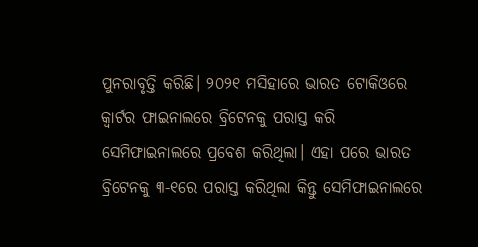ପୁନରାବୃତ୍ତି କରିଛି। ୨୦୨୧ ମସିହାରେ ଭାରତ ଟୋକିଓରେ କ୍ୱାର୍ଟର ଫାଇନାଲରେ ବ୍ରିଟେନକୁ ପରାସ୍ତ କରି ସେମିଫାଇନାଲରେ ପ୍ରବେଶ କରିଥିଲା। ଏହା ପରେ ଭାରତ ବ୍ରିଟେନକୁ ୩-୧ରେ ପରାସ୍ତ କରିଥିଲା କିନ୍ତୁ ସେମିଫାଇନାଲରେ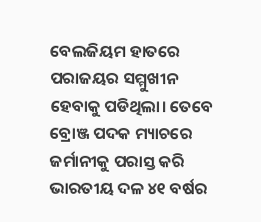ବେଲଜିୟମ ହାତରେ ପରାଜୟର ସମ୍ମୁଖୀନ ହେବାକୁ ପଡିଥିଲା। ତେବେ ବ୍ରୋଞ୍ଜ ପଦକ ମ୍ୟାଚରେ ଜର୍ମାନୀକୁ ପରାସ୍ତ କରି ଭାରତୀୟ ଦଳ ୪୧ ବର୍ଷର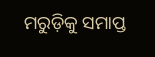ମରୁଡ଼ିକୁ ସମାପ୍ତ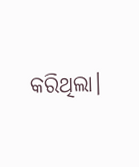କରିଥିଲା।